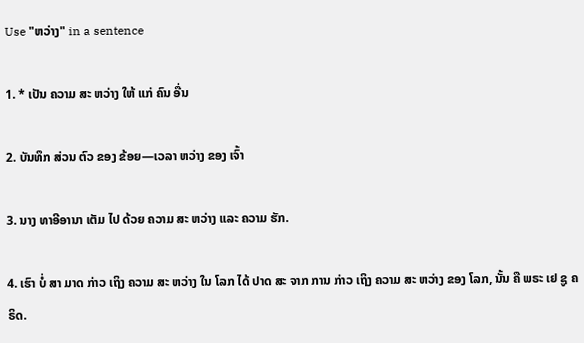Use "ຫວ່າງ" in a sentence

1. * ເປັນ ຄວາມ ສະ ຫວ່າງ ໃຫ້ ແກ່ ຄົນ ອື່ນ

2. ບັນທຶກ ສ່ວນ ຕົວ ຂອງ ຂ້ອຍ—ເວລາ ຫວ່າງ ຂອງ ເຈົ້າ

3. ນາງ ທາອີອານາ ເຕັມ ໄປ ດ້ວຍ ຄວາມ ສະ ຫວ່າງ ແລະ ຄວາມ ຮັກ.

4. ເຮົາ ບໍ່ ສາ ມາດ ກ່າວ ເຖິງ ຄວາມ ສະ ຫວ່າງ ໃນ ໂລກ ໄດ້ ປາດ ສະ ຈາກ ການ ກ່າວ ເຖິງ ຄວາມ ສະ ຫວ່າງ ຂອງ ໂລກ, ນັ້ນ ຄື ພຣະ ເຢ ຊູ ຄຣິດ.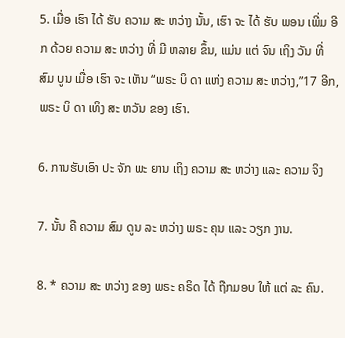5. ເມື່ອ ເຮົາ ໄດ້ ຮັບ ຄວາມ ສະ ຫວ່າງ ນັ້ນ, ເຮົາ ຈະ ໄດ້ ຮັບ ພອນ ເພີ່ມ ອີກ ດ້ວຍ ຄວາມ ສະ ຫວ່າງ ທີ່ ມີ ຫລາຍ ຂຶ້ນ, ແມ່ນ ແຕ່ ຈົນ ເຖິງ ວັນ ທີ່ ສົມ ບູນ ເມື່ອ ເຮົາ ຈະ ເຫັນ “ພຣະ ບິ ດາ ແຫ່ງ ຄວາມ ສະ ຫວ່າງ,”17 ອີກ, ພຣະ ບິ ດາ ເທິງ ສະ ຫວັນ ຂອງ ເຮົາ.

6. ການຮັບເອົາ ປະ ຈັກ ພະ ຍານ ເຖິງ ຄວາມ ສະ ຫວ່າງ ແລະ ຄວາມ ຈິງ

7. ນັ້ນ ຄື ຄວາມ ສົມ ດູນ ລະ ຫວ່າງ ພຣະ ຄຸນ ແລະ ວຽກ ງານ.

8. * ຄວາມ ສະ ຫວ່າງ ຂອງ ພຣະ ຄຣິດ ໄດ້ ຖືກມອບ ໃຫ້ ແຕ່ ລະ ຄົນ.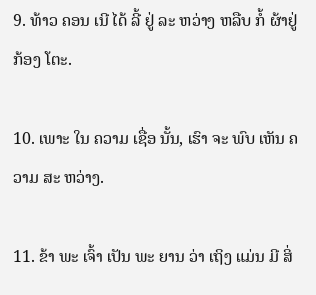9. ທ້າວ ຄອນ ເນີ ໄດ້ ລີ້ ຢູ່ ລະ ຫວ່າງ ຫລືບ ກໍ້ ຜ້າຢູ່ ກ້ອງ ໂຕະ.

10. ເພາະ ໃນ ຄວາມ ເຊື່ອ ນັ້ນ, ເຮົາ ຈະ ພົບ ເຫັນ ຄວາມ ສະ ຫວ່າງ.

11. ຂ້າ ພະ ເຈົ້າ ເປັນ ພະ ຍານ ວ່າ ເຖິງ ແມ່ນ ມີ ສິ່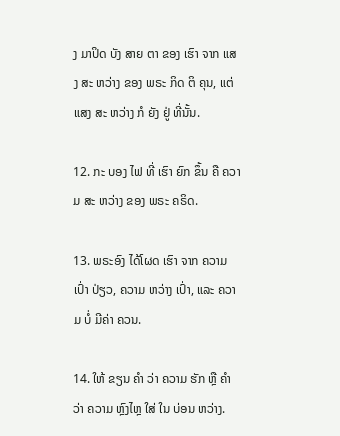ງ ມາປິດ ບັງ ສາຍ ຕາ ຂອງ ເຮົາ ຈາກ ແສງ ສະ ຫວ່າງ ຂອງ ພຣະ ກິດ ຕິ ຄຸນ, ແຕ່ ແສງ ສະ ຫວ່າງ ກໍ ຍັງ ຢູ່ ທີ່ນັ້ນ.

12. ກະ ບອງ ໄຟ ທີ່ ເຮົາ ຍົກ ຂຶ້ນ ຄື ຄວາມ ສະ ຫວ່າງ ຂອງ ພຣະ ຄຣິດ.

13. ພຣະອົງ ໄດ້ໂຜດ ເຮົາ ຈາກ ຄວາມ ເປົ່າ ປ່ຽວ, ຄວາມ ຫວ່າງ ເປົ່າ, ແລະ ຄວາມ ບໍ່ ມີຄ່າ ຄວນ.

14. ໃຫ້ ຂຽນ ຄໍາ ວ່າ ຄວາມ ຮັກ ຫຼື ຄໍາ ວ່າ ຄວາມ ຫຼົງໄຫຼ ໃສ່ ໃນ ບ່ອນ ຫວ່າງ.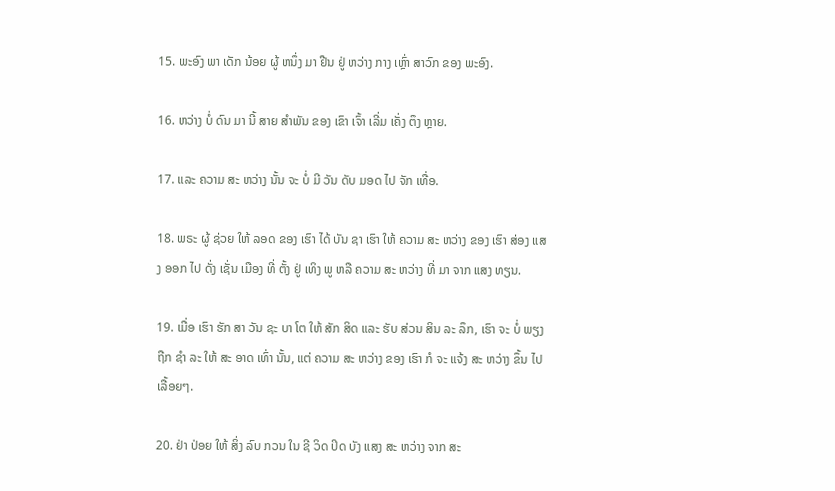15. ພະອົງ ພາ ເດັກ ນ້ອຍ ຜູ້ ຫນຶ່ງ ມາ ຢືນ ຢູ່ ຫວ່າງ ກາງ ເຫຼົ່າ ສາວົກ ຂອງ ພະອົງ.

16. ຫວ່າງ ບໍ່ ດົນ ມາ ນີ້ ສາຍ ສໍາພັນ ຂອງ ເຂົາ ເຈົ້າ ເລີ່ມ ເຄັ່ງ ຕຶງ ຫຼາຍ.

17. ແລະ ຄວາມ ສະ ຫວ່າງ ນັ້ນ ຈະ ບໍ່ ມີ ວັນ ດັບ ມອດ ໄປ ຈັກ ເທື່ອ.

18. ພຣະ ຜູ້ ຊ່ວຍ ໃຫ້ ລອດ ຂອງ ເຮົາ ໄດ້ ບັນ ຊາ ເຮົາ ໃຫ້ ຄວາມ ສະ ຫວ່າງ ຂອງ ເຮົາ ສ່ອງ ແສງ ອອກ ໄປ ດັ່ງ ເຊັ່ນ ເມືອງ ທີ່ ຕັ້ງ ຢູ່ ເທິງ ພູ ຫລື ຄວາມ ສະ ຫວ່າງ ທີ່ ມາ ຈາກ ແສງ ທຽນ.

19. ເມື່ອ ເຮົາ ຮັກ ສາ ວັນ ຊະ ບາ ໂຕ ໃຫ້ ສັກ ສິດ ແລະ ຮັບ ສ່ວນ ສິນ ລະ ລຶກ, ເຮົາ ຈະ ບໍ່ ພຽງ ຖືກ ຊໍາ ລະ ໃຫ້ ສະ ອາດ ເທົ່າ ນັ້ນ, ແຕ່ ຄວາມ ສະ ຫວ່າງ ຂອງ ເຮົາ ກໍ ຈະ ແຈ້ງ ສະ ຫວ່າງ ຂຶ້ນ ໄປ ເລື້ອຍໆ.

20. ຢ່າ ປ່ອຍ ໃຫ້ ສິ່ງ ລົບ ກວນ ໃນ ຊີ ວິດ ປິດ ບັງ ແສງ ສະ ຫວ່າງ ຈາກ ສະ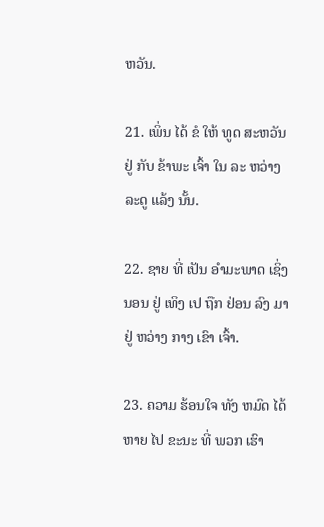ຫວັນ.

21. ເພິ່ນ ໄດ້ ຂໍ ໃຫ້ ທູດ ສະຫວັນ ຢູ່ ກັບ ຂ້າພະ ເຈົ້າ ໃນ ລະ ຫວ່າງ ລະດູ ແລ້ງ ນັ້ນ.

22. ຊາຍ ທີ່ ເປັນ ອໍາມະພາດ ເຊິ່ງ ນອນ ຢູ່ ເທິງ ເປ ຖືກ ຢ່ອນ ລົງ ມາ ຢູ່ ຫວ່າງ ກາງ ເຂົາ ເຈົ້າ.

23. ຄວາມ ຮ້ອນໃຈ ທັງ ຫມົດ ໄດ້ ຫາຍ ໄປ ຂະນະ ທີ່ ພວກ ເຮົາ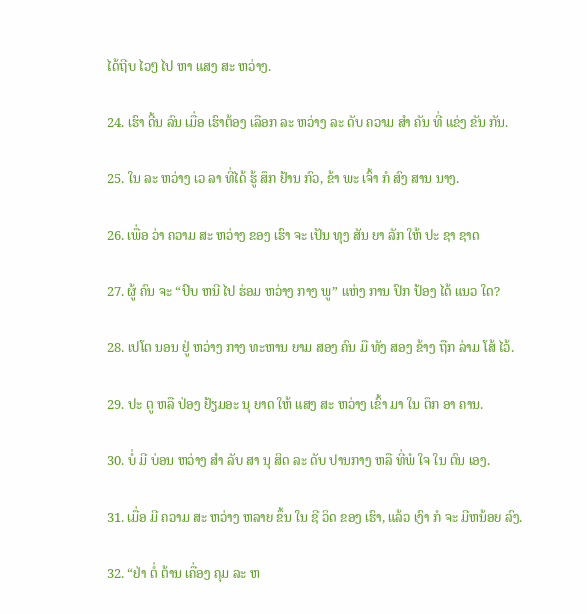ໄດ້ຖີບ ໄວໆ ໄປ ຫາ ແສງ ສະ ຫວ່າງ.

24. ເຮົາ ດີ້ນ ລົນ ເມື່ອ ເຮົາຕ້ອງ ເລືອກ ລະ ຫວ່າງ ລະ ດັບ ຄວາມ ສໍາ ຄັນ ທີ່ ແຂ່ງ ຂັນ ກັນ.

25. ໃນ ລະ ຫວ່າງ ເວ ລາ ທີ່ໄດ້ ຮູ້ ສຶກ ຢ້ານ ກົວ, ຂ້າ ພະ ເຈົ້າ ກໍ ສົງ ສານ ນາງ.

26. ເພື່ອ ວ່າ ຄວາມ ສະ ຫວ່າງ ຂອງ ເຮົາ ຈະ ເປັນ ທຸງ ສັນ ຍາ ລັກ ໃຫ້ ປະ ຊາ ຊາດ

27. ຜູ້ ຄົນ ຈະ “ປົບ ຫນີ ໄປ ຮ່ອມ ຫວ່າງ ກາງ ພູ” ແຫ່ງ ການ ປົກ ປ້ອງ ໄດ້ ແນວ ໃດ?

28. ເປໂຕ ນອນ ຢູ່ ຫວ່າງ ກາງ ທະຫານ ຍາມ ສອງ ຄົນ ມື ທັງ ສອງ ຂ້າງ ຖືກ ລ່າມ ໂສ້ ໄວ້.

29. ປະ ຕູ ຫລື ປ່ອງ ຢ້ຽມອະ ນຸ ຍາດ ໃຫ້ ແສງ ສະ ຫວ່າງ ເຂົ້າ ມາ ໃນ ຕຶກ ອາ ຄານ.

30. ບໍ່ ມີ ບ່ອນ ຫວ່າງ ສໍາ ລັບ ສາ ນຸ ສິດ ລະ ດັບ ປານກາງ ຫລື ທີ່ພໍ ໃຈ ໃນ ຕົນ ເອງ.

31. ເມື່ອ ມີ ຄວາມ ສະ ຫວ່າງ ຫລາຍ ຂຶ້ນ ໃນ ຊີ ວິດ ຂອງ ເຮົາ, ແລ້ວ ເງົາ ກໍ ຈະ ມີຫນ້ອຍ ລົງ.

32. “ຢ່າ ຕໍ່ ຕ້ານ ເຄື່ອງ ຄຸມ ລະ ຫ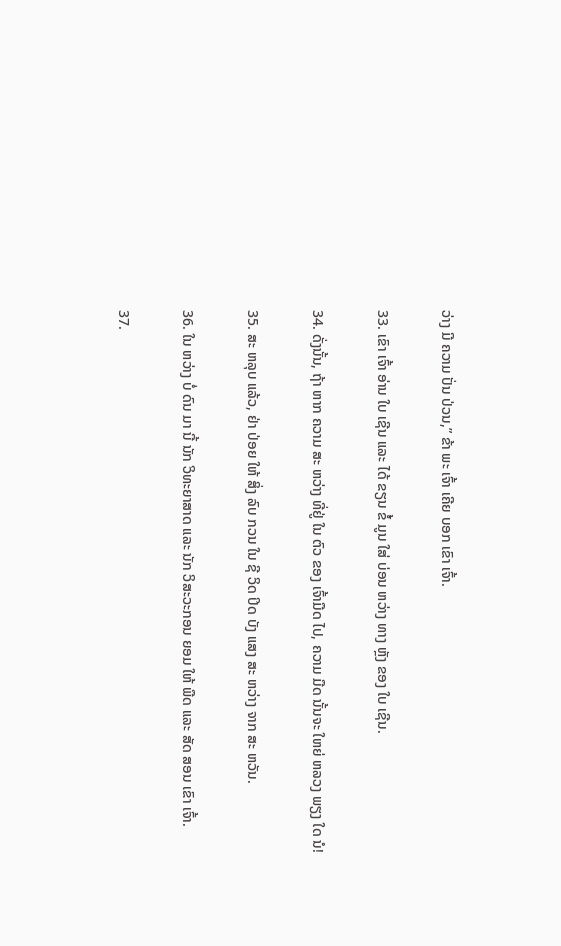ວ່າງ ມີ ຄວາມ ປັ່ນ ປ່ວນ,” ຂ້າ ພະ ເຈົ້າ ເຄີຍ ບອກ ເຂົາ ເຈົ້າ.

33. ເຂົາ ເຈົ້າ ອ່ານ ໃບ ເຊີນ ແລະ ໄດ້ ຂຽນ ຂໍ້ ມູນ ໃສ່ ບ່ອນ ຫວ່າງ ທາງ ຫຼັງ ຂອງ ໃບ ເຊີນ.

34. ດັ່ງນັ້ນ, ຖ້າ ຫາກ ຄວາມ ສະ ຫວ່າງ ທີ່ຢູ່ ໃນ ຕົວ ຂອງ ເຈົ້າມືດ ໄປ, ຄວາມ ມືດ ນັ້ນຈະ ໃຫຍ່ ຫລວງ ພຽງ ໃດ ນໍ!

35. ສະ ຫລຸບ ແລ້ວ, ຢ່າ ປ່ອຍ ໃຫ້ ສິ່ງ ລົບ ກວນ ໃນ ຊີ ວິດ ປິດ ບັງ ແສງ ສະ ຫວ່າງ ຈາກ ສະ ຫວັນ.

36. ໃນ ຫວ່າງ ບໍ່ ດົນ ມາ ນີ້ ນັກ ວິທະຍາສາດ ແລະ ນັກ ວິສະວະກອນ ຍອມ ໃຫ້ ພືດ ແລະ ສັດ ສອນ ເຂົາ ເຈົ້າ.

37.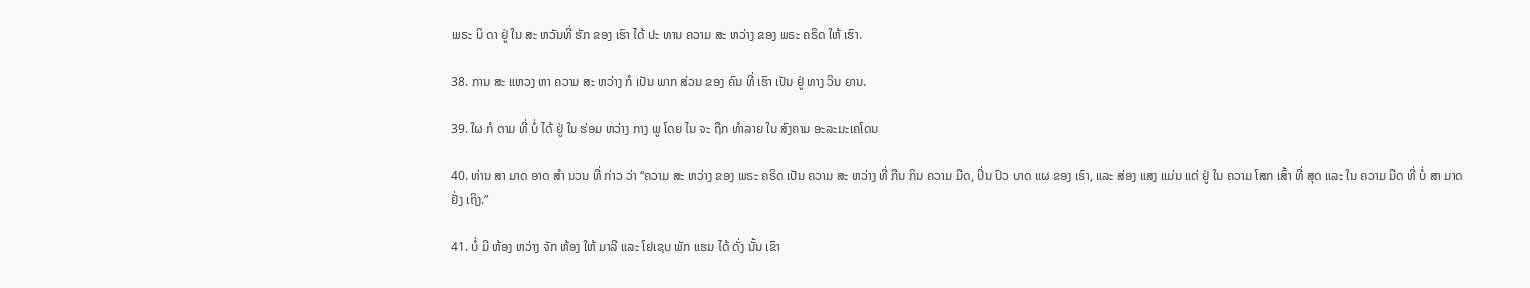ພຣະ ບິ ດາ ຢູ່ ໃນ ສະ ຫວັນທີ່ ຮັກ ຂອງ ເຮົາ ໄດ້ ປະ ທານ ຄວາມ ສະ ຫວ່າງ ຂອງ ພຣະ ຄຣິດ ໃຫ້ ເຮົາ.

38. ການ ສະ ແຫວງ ຫາ ຄວາມ ສະ ຫວ່າງ ກໍ ເປັນ ພາກ ສ່ວນ ຂອງ ຄົນ ທີ່ ເຮົາ ເປັນ ຢູ່ ທາງ ວິນ ຍານ.

39. ໃຜ ກໍ ຕາມ ທີ່ ບໍ່ ໄດ້ ຢູ່ ໃນ ຮ່ອມ ຫວ່າງ ກາງ ພູ ໂດຍ ໄນ ຈະ ຖືກ ທໍາລາຍ ໃນ ສົງຄາມ ອະລະມະເຄໂດນ

40. ທ່ານ ສາ ມາດ ອາດ ສໍາ ນວນ ທີ່ ກ່າວ ວ່າ “ຄວາມ ສະ ຫວ່າງ ຂອງ ພຣະ ຄຣິດ ເປັນ ຄວາມ ສະ ຫວ່າງ ທີ່ ກືນ ກິນ ຄວາມ ມືດ, ປິ່ນ ປົວ ບາດ ແຜ ຂອງ ເຮົາ, ແລະ ສ່ອງ ແສງ ແມ່ນ ແຕ່ ຢູ່ ໃນ ຄວາມ ໂສກ ເສົ້າ ທີ່ ສຸດ ແລະ ໃນ ຄວາມ ມືດ ທີ່ ບໍ່ ສາ ມາດ ຢັ່ງ ເຖິງ.”

41. ບໍ່ ມີ ຫ້ອງ ຫວ່າງ ຈັກ ຫ້ອງ ໃຫ້ ມາລີ ແລະ ໂຢເຊບ ພັກ ແຮມ ໄດ້ ດັ່ງ ນັ້ນ ເຂົາ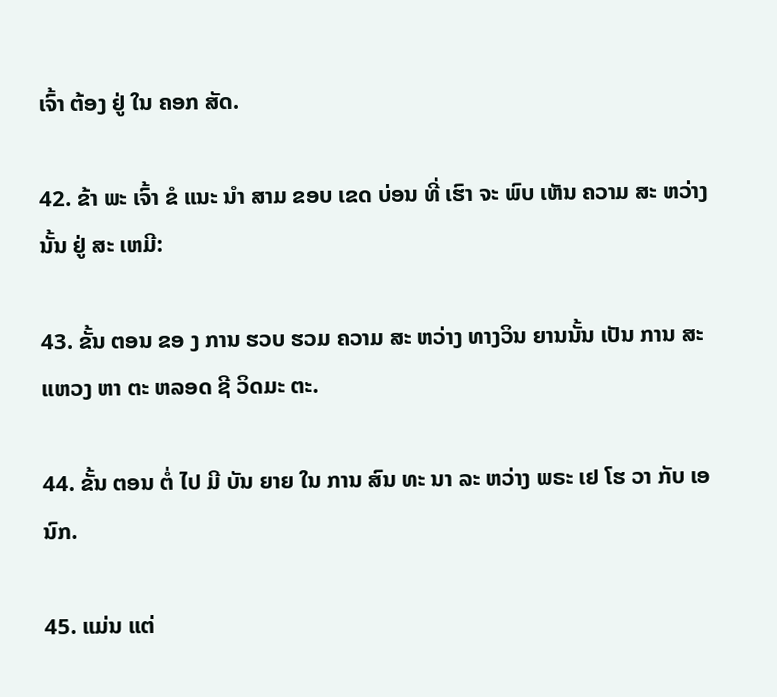ເຈົ້າ ຕ້ອງ ຢູ່ ໃນ ຄອກ ສັດ.

42. ຂ້າ ພະ ເຈົ້າ ຂໍ ແນະ ນໍາ ສາມ ຂອບ ເຂດ ບ່ອນ ທີ່ ເຮົາ ຈະ ພົບ ເຫັນ ຄວາມ ສະ ຫວ່າງ ນັ້ນ ຢູ່ ສະ ເຫມີ:

43. ຂັ້ນ ຕອນ ຂອ ງ ການ ຮວບ ຮວມ ຄວາມ ສະ ຫວ່າງ ທາງວິນ ຍານນັ້ນ ເປັນ ການ ສະ ແຫວງ ຫາ ຕະ ຫລອດ ຊີ ວິດມະ ຕະ.

44. ຂັ້ນ ຕອນ ຕໍ່ ໄປ ມີ ບັນ ຍາຍ ໃນ ການ ສົນ ທະ ນາ ລະ ຫວ່າງ ພຣະ ເຢ ໂຮ ວາ ກັບ ເອ ນົກ.

45. ແມ່ນ ແຕ່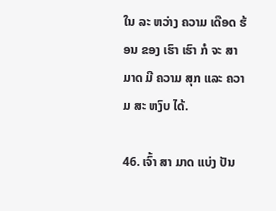ໃນ ລະ ຫວ່າງ ຄວາມ ເດືອດ ຮ້ອນ ຂອງ ເຮົາ ເຮົາ ກໍ ຈະ ສາ ມາດ ມີ ຄວາມ ສຸກ ແລະ ຄວາມ ສະ ຫງົບ ໄດ້.

46. ເຈົ້າ ສາ ມາດ ແບ່ງ ປັນ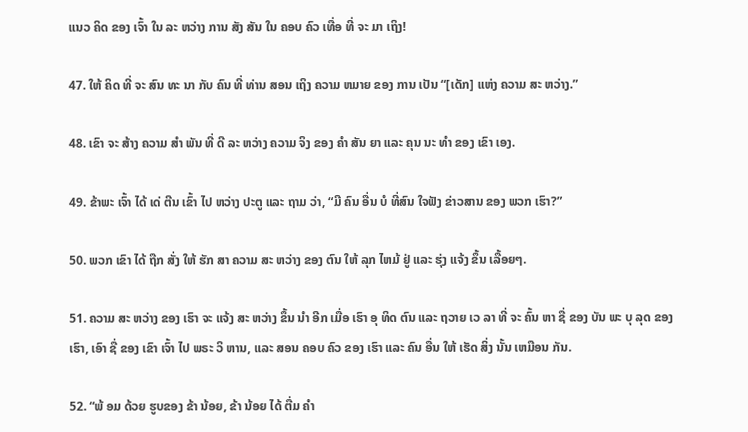ແນວ ຄິດ ຂອງ ເຈົ້າ ໃນ ລະ ຫວ່າງ ການ ສັງ ສັນ ໃນ ຄອບ ຄົວ ເທື່ອ ທີ່ ຈະ ມາ ເຖິງ!

47. ໃຫ້ ຄິດ ທີ່ ຈະ ສົນ ທະ ນາ ກັບ ຄົນ ທີ່ ທ່ານ ສອນ ເຖິງ ຄວາມ ຫມາຍ ຂອງ ການ ເປັນ “[ເດັກ] ແຫ່ງ ຄວາມ ສະ ຫວ່າງ.”

48. ເຂົາ ຈະ ສ້າງ ຄວາມ ສໍາ ພັນ ທີ່ ດີ ລະ ຫວ່າງ ຄວາມ ຈິງ ຂອງ ຄໍາ ສັນ ຍາ ແລະ ຄຸນ ນະ ທໍາ ຂອງ ເຂົາ ເອງ.

49. ຂ້າພະ ເຈົ້າ ໄດ້ ເດ່ ຕີນ ເຂົ້າ ໄປ ຫວ່າງ ປະຕູ ແລະ ຖາມ ວ່າ, “ມີ ຄົນ ອື່ນ ບໍ ທີ່ສົນ ໃຈຟັງ ຂ່າວສານ ຂອງ ພວກ ເຮົາ?”

50. ພວກ ເຂົາ ໄດ້ ຖືກ ສັ່ງ ໃຫ້ ຮັກ ສາ ຄວາມ ສະ ຫວ່າງ ຂອງ ຕົນ ໃຫ້ ລຸກ ໄຫມ້ ຢູ່ ແລະ ຮຸ່ງ ແຈ້ງ ຂຶ້ນ ເລື້ອຍໆ.

51. ຄວາມ ສະ ຫວ່າງ ຂອງ ເຮົາ ຈະ ແຈ້ງ ສະ ຫວ່າງ ຂຶ້ນ ນໍາ ອີກ ເມື່ອ ເຮົາ ອຸ ທິດ ຕົນ ແລະ ຖວາຍ ເວ ລາ ທີ່ ຈະ ຄົ້ນ ຫາ ຊື່ ຂອງ ບັນ ພະ ບຸ ລຸດ ຂອງ ເຮົາ, ເອົາ ຊື່ ຂອງ ເຂົາ ເຈົ້າ ໄປ ພຣະ ວິ ຫານ, ແລະ ສອນ ຄອບ ຄົວ ຂອງ ເຮົາ ແລະ ຄົນ ອື່ນ ໃຫ້ ເຮັດ ສິ່ງ ນັ້ນ ເຫມືອນ ກັນ.

52. “ພ້ ອມ ດ້ວຍ ຮູບຂອງ ຂ້າ ນ້ອຍ, ຂ້າ ນ້ອຍ ໄດ້ ຕື່ມ ຄໍາ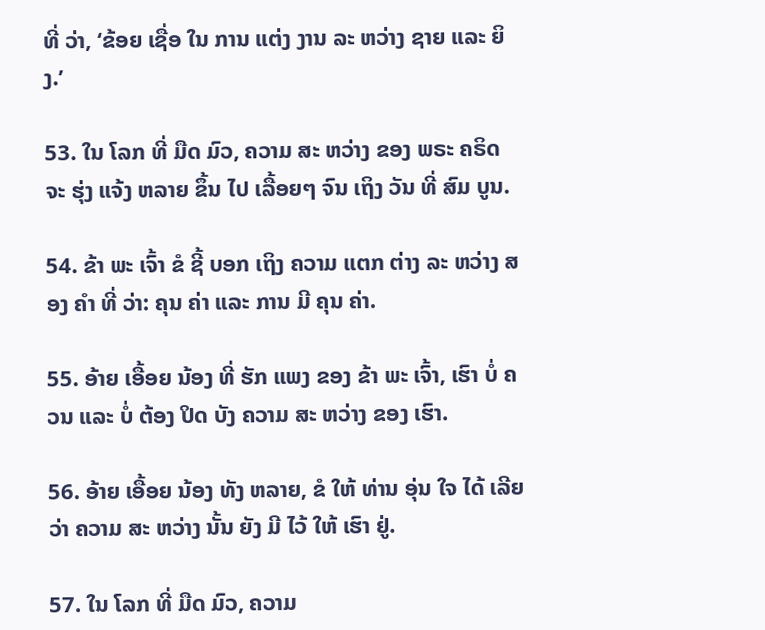ທີ່ ວ່າ, ‘ຂ້ອຍ ເຊື່ອ ໃນ ການ ແຕ່ງ ງານ ລະ ຫວ່າງ ຊາຍ ແລະ ຍິງ.’

53. ໃນ ໂລກ ທີ່ ມືດ ມົວ, ຄວາມ ສະ ຫວ່າງ ຂອງ ພຣະ ຄຣິດ ຈະ ຮຸ່ງ ແຈ້ງ ຫລາຍ ຂຶ້ນ ໄປ ເລື້ອຍໆ ຈົນ ເຖິງ ວັນ ທີ່ ສົມ ບູນ.

54. ຂ້າ ພະ ເຈົ້າ ຂໍ ຊີ້ ບອກ ເຖິງ ຄວາມ ແຕກ ຕ່າງ ລະ ຫວ່າງ ສອງ ຄໍາ ທີ່ ວ່າ: ຄຸນ ຄ່າ ແລະ ການ ມີ ຄຸນ ຄ່າ.

55. ອ້າຍ ເອື້ອຍ ນ້ອງ ທີ່ ຮັກ ແພງ ຂອງ ຂ້າ ພະ ເຈົ້າ, ເຮົາ ບໍ່ ຄວນ ແລະ ບໍ່ ຕ້ອງ ປິດ ບັງ ຄວາມ ສະ ຫວ່າງ ຂອງ ເຮົາ.

56. ອ້າຍ ເອື້ອຍ ນ້ອງ ທັງ ຫລາຍ, ຂໍ ໃຫ້ ທ່ານ ອຸ່ນ ໃຈ ໄດ້ ເລີຍ ວ່າ ຄວາມ ສະ ຫວ່າງ ນັ້ນ ຍັງ ມີ ໄວ້ ໃຫ້ ເຮົາ ຢູ່.

57. ໃນ ໂລກ ທີ່ ມືດ ມົວ, ຄວາມ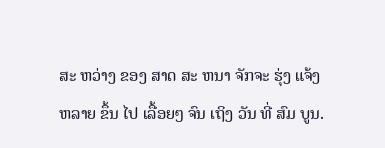ສະ ຫວ່າງ ຂອງ ສາດ ສະ ຫນາ ຈັກຈະ ຮຸ່ງ ແຈ້ງ ຫລາຍ ຂຶ້ນ ໄປ ເລື້ອຍໆ ຈົນ ເຖິງ ວັນ ທີ່ ສົມ ບູນ.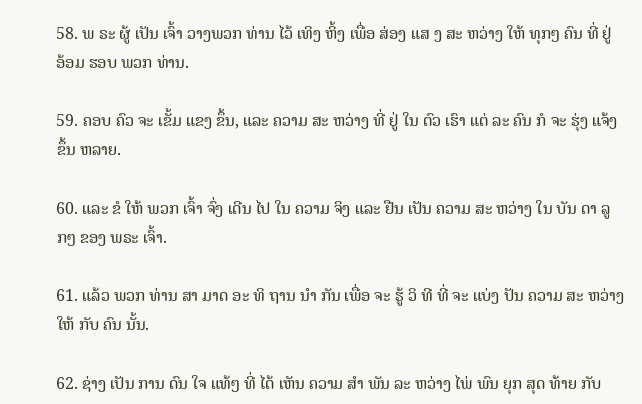58. ພ ຣະ ຜູ້ ເປັນ ເຈົ້າ ວາງພວກ ທ່ານ ໄວ້ ເທິງ ຫິ້ງ ເພື່ອ ສ່ອງ ແສ ງ ສະ ຫວ່າງ ໃຫ້ ທຸກໆ ຄົນ ທີ່ ຢູ່ ອ້ອມ ຮອບ ພວກ ທ່ານ.

59. ຄອບ ຄົວ ຈະ ເຂັ້ມ ແຂງ ຂຶ້ນ, ແລະ ຄວາມ ສະ ຫວ່າງ ທີ່ ຢູ່ ໃນ ຕົວ ເຮົາ ແຕ່ ລະ ຄົນ ກໍ ຈະ ຮຸ່ງ ແຈ້ງ ຂຶ້ນ ຫລາຍ.

60. ແລະ ຂໍ ໃຫ້ ພວກ ເຈົ້າ ຈົ່ງ ເດີນ ໄປ ໃນ ຄວາມ ຈິງ ແລະ ຢືນ ເປັນ ຄວາມ ສະ ຫວ່າງ ໃນ ບັນ ດາ ລູກໆ ຂອງ ພຣະ ເຈົ້າ.

61. ແລ້ວ ພວກ ທ່ານ ສາ ມາດ ອະ ທິ ຖານ ນໍາ ກັນ ເພື່ອ ຈະ ຮູ້ ວິ ທີ ທີ່ ຈະ ແບ່ງ ປັນ ຄວາມ ສະ ຫວ່າງ ໃຫ້ ກັບ ຄົນ ນັ້ນ.

62. ຊ່າງ ເປັນ ການ ດົນ ໃຈ ແທ້ໆ ທີ່ ໄດ້ ເຫັນ ຄວາມ ສໍາ ພັນ ລະ ຫວ່າງ ໄພ່ ພົນ ຍຸກ ສຸດ ທ້າຍ ກັບ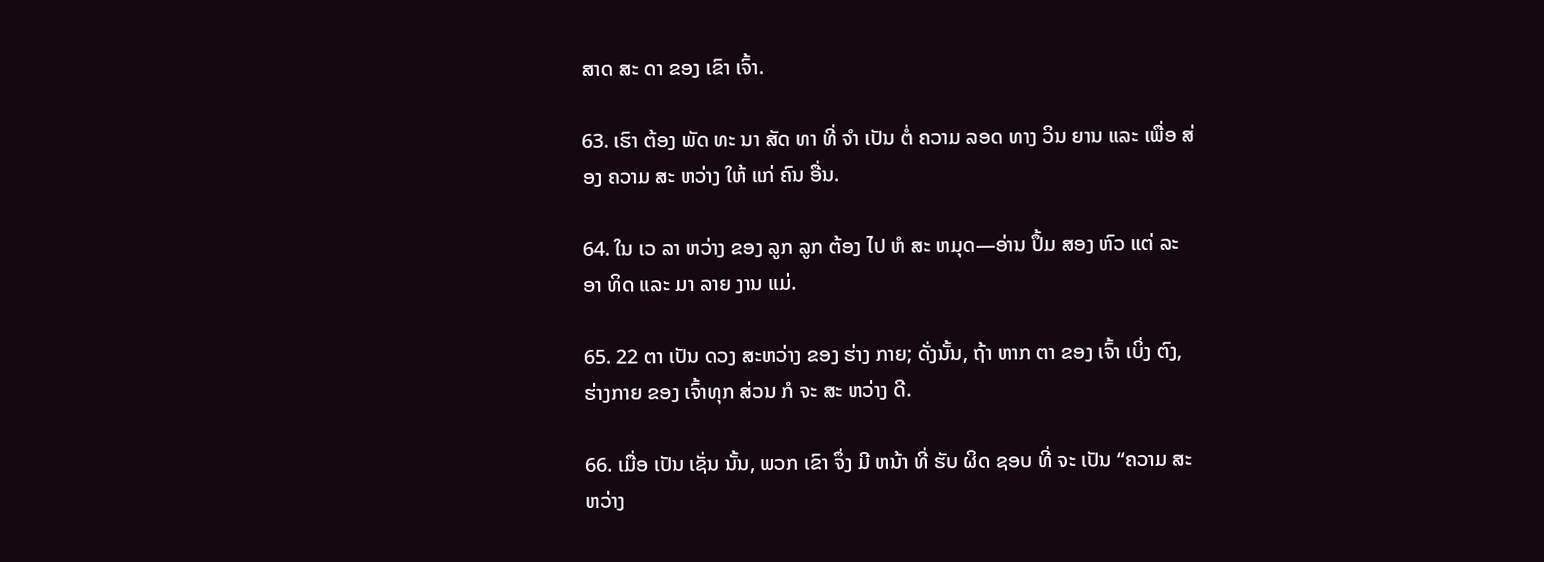ສາດ ສະ ດາ ຂອງ ເຂົາ ເຈົ້າ.

63. ເຮົາ ຕ້ອງ ພັດ ທະ ນາ ສັດ ທາ ທີ່ ຈໍາ ເປັນ ຕໍ່ ຄວາມ ລອດ ທາງ ວິນ ຍານ ແລະ ເພື່ອ ສ່ອງ ຄວາມ ສະ ຫວ່າງ ໃຫ້ ແກ່ ຄົນ ອື່ນ.

64. ໃນ ເວ ລາ ຫວ່າງ ຂອງ ລູກ ລູກ ຕ້ອງ ໄປ ຫໍ ສະ ຫມຸດ—ອ່ານ ປຶ້ມ ສອງ ຫົວ ແຕ່ ລະ ອາ ທິດ ແລະ ມາ ລາຍ ງານ ແມ່.

65. 22 ຕາ ເປັນ ດວງ ສະຫວ່າງ ຂອງ ຮ່າງ ກາຍ; ດັ່ງນັ້ນ, ຖ້າ ຫາກ ຕາ ຂອງ ເຈົ້າ ເບິ່ງ ຕົງ, ຮ່າງກາຍ ຂອງ ເຈົ້າທຸກ ສ່ວນ ກໍ ຈະ ສະ ຫວ່າງ ດີ.

66. ເມື່ອ ເປັນ ເຊັ່ນ ນັ້ນ, ພວກ ເຂົາ ຈຶ່ງ ມີ ຫນ້າ ທີ່ ຮັບ ຜິດ ຊອບ ທີ່ ຈະ ເປັນ “ຄວາມ ສະ ຫວ່າງ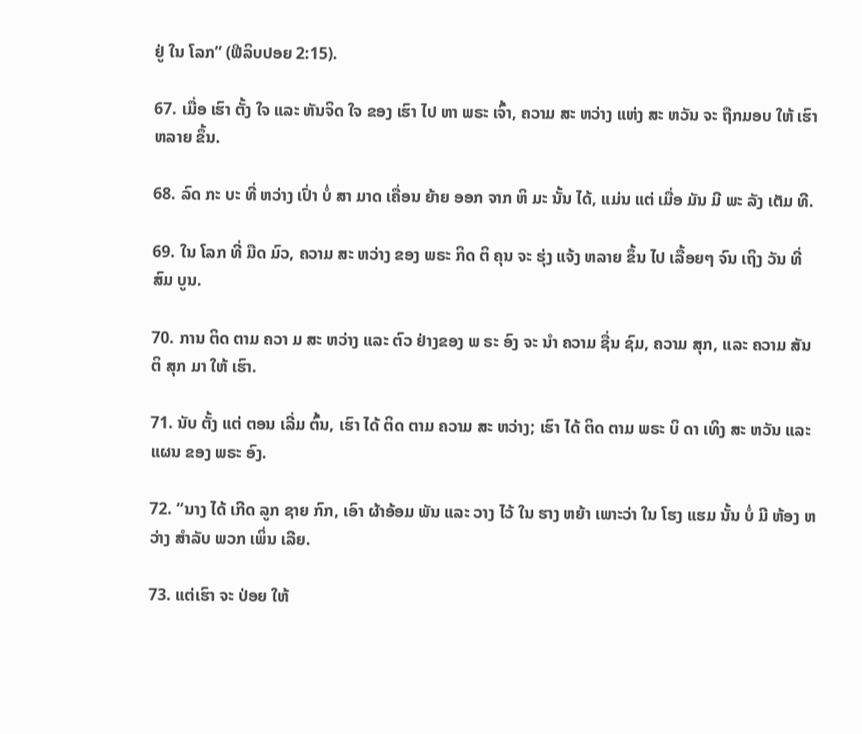ຢູ່ ໃນ ໂລກ” (ຟີລິບປອຍ 2:15).

67. ເມື່ອ ເຮົາ ຕັ້ງ ໃຈ ແລະ ຫັນຈິດ ໃຈ ຂອງ ເຮົາ ໄປ ຫາ ພຣະ ເຈົ້າ, ຄວາມ ສະ ຫວ່າງ ແຫ່ງ ສະ ຫວັນ ຈະ ຖືກມອບ ໃຫ້ ເຮົາ ຫລາຍ ຂຶ້ນ.

68. ລົດ ກະ ບະ ທີ່ ຫວ່າງ ເປົ່າ ບໍ່ ສາ ມາດ ເຄື່ອນ ຍ້າຍ ອອກ ຈາກ ຫິ ມະ ນັ້ນ ໄດ້, ແມ່ນ ແຕ່ ເມື່ອ ມັນ ມີ ພະ ລັງ ເຕັມ ທີ.

69. ໃນ ໂລກ ທີ່ ມືດ ມົວ, ຄວາມ ສະ ຫວ່າງ ຂອງ ພຣະ ກິດ ຕິ ຄຸນ ຈະ ຮຸ່ງ ແຈ້ງ ຫລາຍ ຂຶ້ນ ໄປ ເລື້ອຍໆ ຈົນ ເຖິງ ວັນ ທີ່ ສົມ ບູນ.

70. ການ ຕິດ ຕາມ ຄວາ ມ ສະ ຫວ່າງ ແລະ ຕົວ ຢ່າງຂອງ ພ ຣະ ອົງ ຈະ ນໍາ ຄວາມ ຊື່ນ ຊົມ, ຄວາມ ສຸກ, ແລະ ຄວາມ ສັນ ຕິ ສຸກ ມາ ໃຫ້ ເຮົາ.

71. ນັບ ຕັ້ງ ແຕ່ ຕອນ ເລີ່ມ ຕົ້ນ, ເຮົາ ໄດ້ ຕິດ ຕາມ ຄວາມ ສະ ຫວ່າງ; ເຮົາ ໄດ້ ຕິດ ຕາມ ພຣະ ບິ ດາ ເທິງ ສະ ຫວັນ ແລະ ແຜນ ຂອງ ພຣະ ອົງ.

72. “ນາງ ໄດ້ ເກີດ ລູກ ຊາຍ ກົກ, ເອົາ ຜ້າອ້ອມ ພັນ ແລະ ວາງ ໄວ້ ໃນ ຮາງ ຫຍ້າ ເພາະວ່າ ໃນ ໂຮງ ແຮມ ນັ້ນ ບໍ່ ມີ ຫ້ອງ ຫວ່າງ ສໍາລັບ ພວກ ເພິ່ນ ເລີຍ.

73. ແຕ່ເຮົາ ຈະ ປ່ອຍ ໃຫ້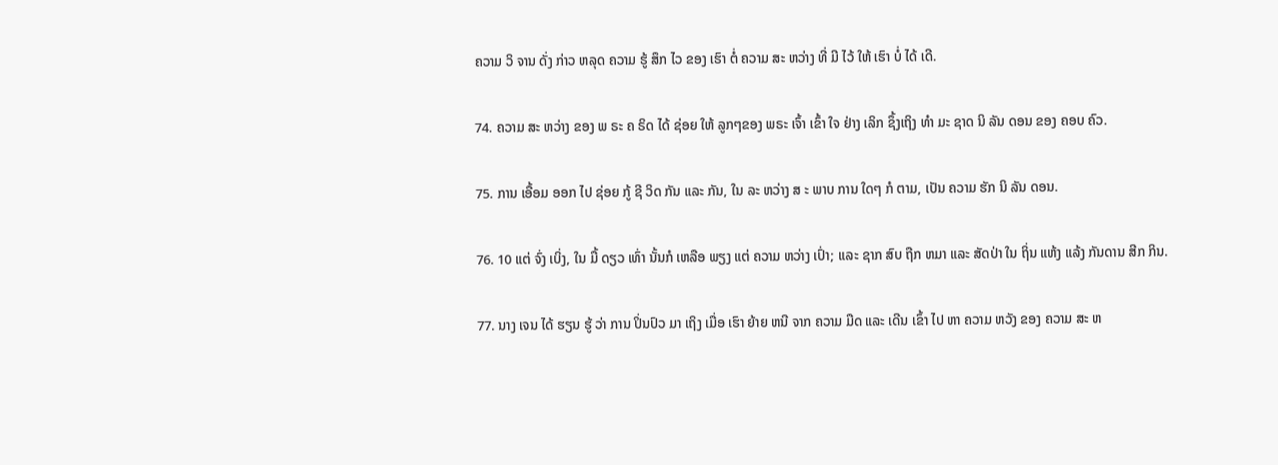ຄວາມ ວິ ຈານ ດັ່ງ ກ່າວ ຫລຸດ ຄວາມ ຮູ້ ສຶກ ໄວ ຂອງ ເຮົາ ຕໍ່ ຄວາມ ສະ ຫວ່າງ ທີ່ ມີ ໄວ້ ໃຫ້ ເຮົາ ບໍ່ ໄດ້ ເດີ.

74. ຄວາມ ສະ ຫວ່າງ ຂອງ ພ ຣະ ຄ ຣິດ ໄດ້ ຊ່ອຍ ໃຫ້ ລູກໆຂອງ ພຣະ ເຈົ້າ ເຂົ້າ ໃຈ ຢ່າງ ເລິກ ຊຶ້ງເຖິງ ທໍາ ມະ ຊາດ ນິ ລັນ ດອນ ຂອງ ຄອບ ຄົວ.

75. ການ ເອື້ອມ ອອກ ໄປ ຊ່ອຍ ກູ້ ຊີ ວິດ ກັນ ແລະ ກັນ, ໃນ ລະ ຫວ່າງ ສ ະ ພາບ ການ ໃດໆ ກໍ ຕາມ, ເປັນ ຄວາມ ຮັກ ນິ ລັນ ດອນ.

76. 10 ແຕ່ ຈົ່ງ ເບິ່ງ, ໃນ ມື້ ດຽວ ເທົ່າ ນັ້ນກໍ ເຫລືອ ພຽງ ແຕ່ ຄວາມ ຫວ່າງ ເປົ່າ; ແລະ ຊາກ ສົບ ຖືກ ຫມາ ແລະ ສັດປ່າ ໃນ ຖິ່ນ ແຫ້ງ ແລ້ງ ກັນດານ ສີກ ກິນ.

77. ນາງ ເຈນ ໄດ້ ຮຽນ ຮູ້ ວ່າ ການ ປິ່ນປົວ ມາ ເຖິງ ເມື່ອ ເຮົາ ຍ້າຍ ຫນີ ຈາກ ຄວາມ ມືດ ແລະ ເດີນ ເຂົ້າ ໄປ ຫາ ຄວາມ ຫວັງ ຂອງ ຄວາມ ສະ ຫ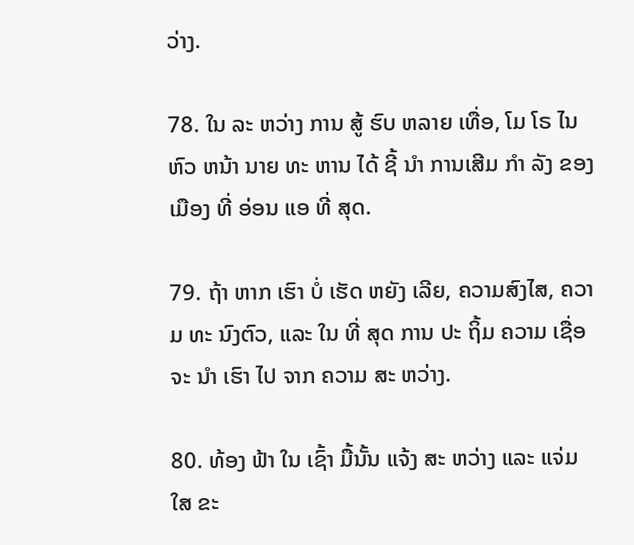ວ່າງ.

78. ໃນ ລະ ຫວ່າງ ການ ສູ້ ຮົບ ຫລາຍ ເທື່ອ, ໂມ ໂຣ ໄນຫົວ ຫນ້າ ນາຍ ທະ ຫານ ໄດ້ ຊີ້ ນໍາ ການເສີມ ກໍາ ລັງ ຂອງ ເມືອງ ທີ່ ອ່ອນ ແອ ທີ່ ສຸດ.

79. ຖ້າ ຫາກ ເຮົາ ບໍ່ ເຮັດ ຫຍັງ ເລີຍ, ຄວາມສົງໄສ, ຄວາມ ທະ ນົງຕົວ, ແລະ ໃນ ທີ່ ສຸດ ການ ປະ ຖິ້ມ ຄວາມ ເຊື່ອ ຈະ ນໍາ ເຮົາ ໄປ ຈາກ ຄວາມ ສະ ຫວ່າງ.

80. ທ້ອງ ຟ້າ ໃນ ເຊົ້າ ມື້ນັ້ນ ແຈ້ງ ສະ ຫວ່າງ ແລະ ແຈ່ມ ໃສ ຂະ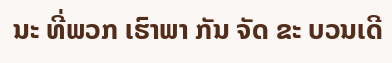ນະ ທີ່ພວກ ເຮົາພາ ກັນ ຈັດ ຂະ ບວນເດີ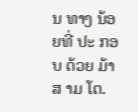ນ ທາງ ນ້ອຍທີ່ ປະ ກອບ ດ້ວຍ ມ້າ ສ າມ ໂຕ.